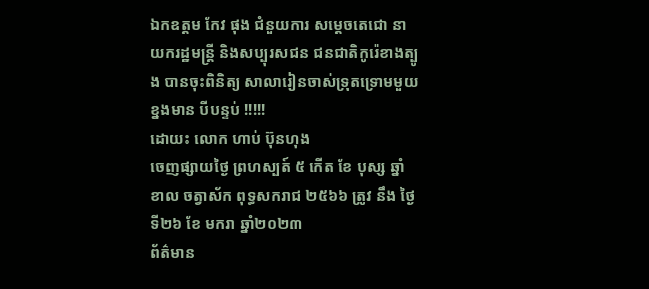ឯកឧត្តម កែវ ផុង ជំនួយការ សម្តេចតេជោ នាយករដ្ឋមន្ត្រី និងសប្បុរសជន ជនជាតិកូរ៉េខាងត្បូង បានចុះពិនិត្យ សាលារៀនចាស់ទ្រុតទ្រោមមួយខ្នងមាន បីបន្ទប់ !!!!!
ដោយះ លោក ហាប់ ប៊ុនហុង
ចេញផ្សាយថ្ងៃ ព្រហស្បត៍ ៥ កើត ខែ បុស្ស ឆ្នាំ ខាល ចត្វាស័ក ពុទ្ធសករាជ ២៥៦៦ ត្រូវ នឹង ថ្ងៃទី២៦ ខែ មករា ឆ្នាំ២០២៣
ព័ត៌មាន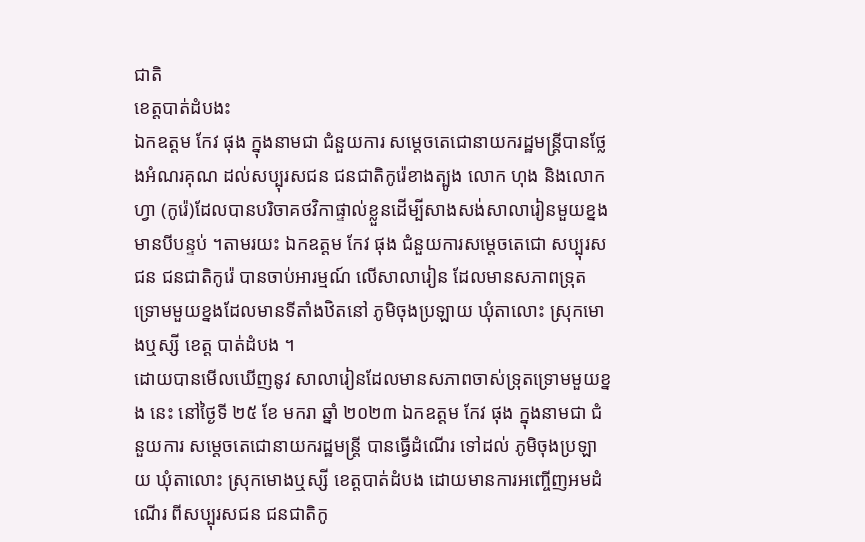ជាតិ
ខេត្តបាត់ដំបងះ
ឯកឧត្តម កែវ ផុង ក្នុងនាមជា ជំនួយការ សម្តេចតេជោនាយករដ្ឋមន្ត្រីបានថ្លែងអំណរគុណ ដល់សប្បុរសជន ជនជាតិកូរ៉េខាងត្បូង លោក ហុង និងលោកហ្វា (កូរ៉េ)ដែលបានបរិចាគថវិកាផ្ទាល់ខ្លួនដើម្បីសាងសង់សាលារៀនមួយខ្នងមានបីបន្ទប់ ។តាមរយះ ឯកឧត្តម កែវ ផុង ជំនួយការសម្តេចតេជោ សប្បុរសជន ជនជាតិកូរ៉េ បានចាប់អារម្មណ៍ លើសាលារៀន ដែលមានសភាពទ្រុតទ្រោមមួយខ្នងដែលមានទីតាំងឋិតនៅ ភូមិចុងប្រឡាយ ឃុំតាលោះ ស្រុកមោងឬស្សី ខេត្ត បាត់ដំបង ។
ដោយបានមើលឃើញនូវ សាលារៀនដែលមានសភាពចាស់ទ្រុតទ្រោមមួយខ្នង នេះ នៅថ្ងៃទី ២៥ ខែ មករា ឆ្នាំ ២០២៣ ឯកឧត្តម កែវ ផុង ក្នុងនាមជា ជំនួយការ សម្តេចតេជោនាយករដ្ឋមន្ត្រី បានធ្វើដំណើរ ទៅដល់ ភូមិចុងប្រឡាយ ឃុំតាលោះ ស្រុកមោងឬស្សី ខេត្តបាត់ដំបង ដោយមានការអញ្ចើញអមដំណើរ ពីសប្បុរសជន ជនជាតិកូ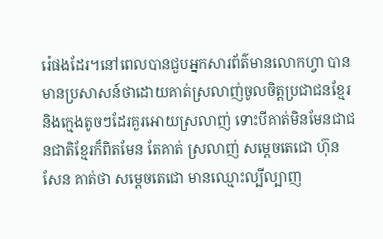រ៉េផងដែរ។នៅពេលបានជួបអ្នកសារព័ត៌មានលោកហ្វា បានមានប្រសាសន៍ថាដោយគាត់ស្រលាញ់ចូលចិត្តប្រជាជនខ្មែរ និងក្មេងតូចៗដែរគួរអោយស្រលាញ់ ទោះបីគាត់មិនមែនជាជនជាតិខ្មែរក៏ពិតមែន តែគាត់ ស្រលាញ់ សម្តេចតេជោ ហ៊ុន សែន គាត់ថា សម្តេចតេជោ មានឈ្មោះល្បីល្បាញ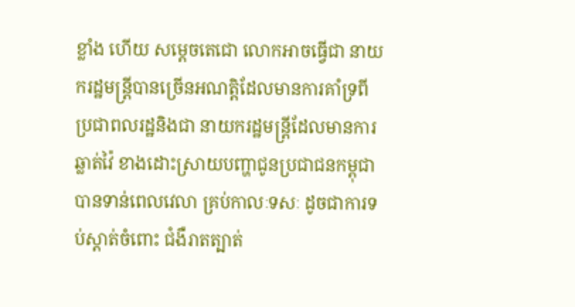ខ្លាំង ហើយ សម្តេចតេជោ លោកអាចធ្វើជា នាយករដ្ឋមន្ត្រីបានច្រើនអណត្តិដែលមានការគាំទ្រពីប្រជាពលរដ្ឋនិងជា នាយករដ្ឋមន្ត្រីដែលមានការឆ្លាត់វ៉ៃ ខាងដោះស្រាយបញ្ហាជូនប្រជាជនកម្ពុជាបានទាន់ពេលវេលា គ្រប់កាលៈទសៈ ដូចជាការទប់ស្តាត់ចំពោះ ជំងឺរាតត្បាត់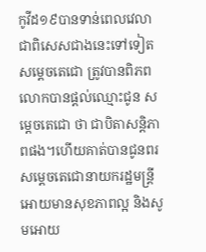កូវីដ១៩បានទាន់ពេលវេលា ជាពិសេសជាងនេះទៅទៀត សម្តេចតេជោ ត្រូវបានពិភពលោកបានផ្តល់ឈ្មោះជូន សម្តេចតេជោ ថា ជាបិតាសន្តិភាពផង។ហើយគាត់បានជូនពរ សម្តេចតេជោនាយករដ្ឋមន្ត្រី អោយមានសុខភាពល្អ និងសូមអោយ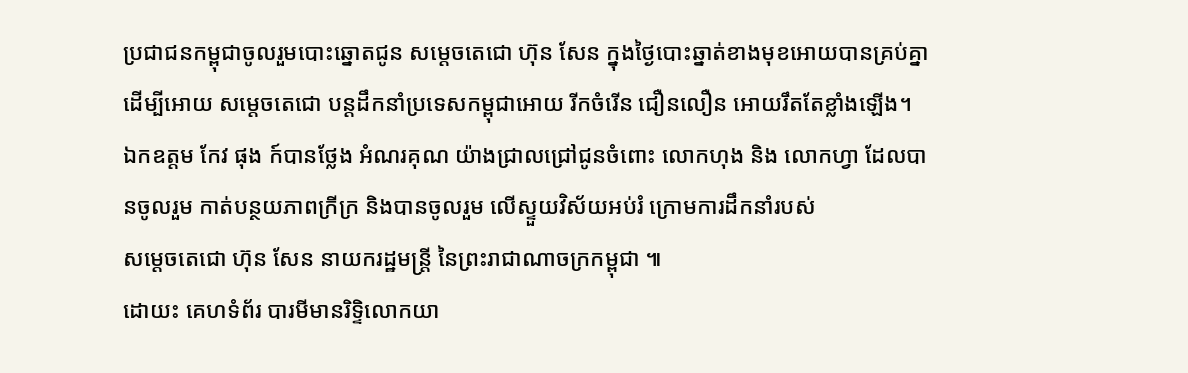ប្រជាជនកម្ពុជាចូលរួមបោះឆ្នោតជូន សម្តេចតេជោ ហ៊ុន សែន ក្នុងថ្ងៃបោះឆ្នាត់ខាងមុខអោយបានគ្រប់គ្នា ដើម្បីអោយ សម្តេចតេជោ បន្តដឹកនាំប្រទេសកម្ពុជាអោយ រីកចំរើន ជឿនលឿន អោយរឹតតែខ្លាំងឡើង។
ឯកឧត្តម កែវ ផុង ក៍បានថ្លែង អំណរគុណ យ៉ាងជ្រាលជ្រៅជូនចំពោះ លោកហុង និង លោកហ្វា ដែលបានចូលរួម កាត់បន្ថយភាពក្រីក្រ និងបានចូលរួម លើស្ទួយវិស័យអប់រំ ក្រោមការដឹកនាំរបស់
សម្ដេចតេជោ ហ៊ុន សែន នាយករដ្ឋមន្ត្រី នៃព្រះរាជាណាចក្រកម្ពុជា ៕
ដោយះ គេហទំព័រ បារមីមានរិទ្ទិលោកយា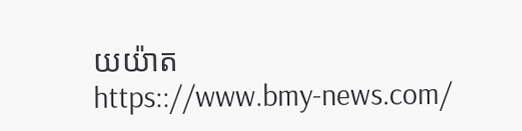យយ៉ាត
https:://www.bmy-news.com/